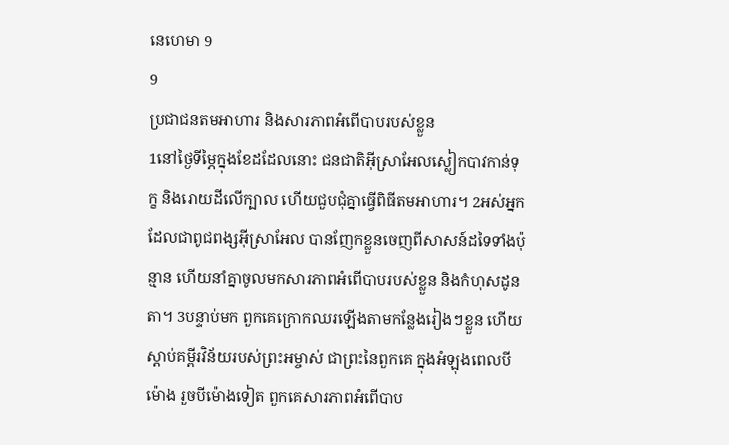នេហេមា 9
9
ប្រជាជនតមអាហារ និងសារភាពអំពើបាបរបស់ខ្លួន
1នៅថ្ងៃទីម្ភៃក្នុងខែដដែលនោះ ជនជាតិអ៊ីស្រាអែលស្លៀកបាវកាន់ទុក្ខ និងរោយដីលើក្បាល ហើយជួបជុំគ្នាធ្វើពិធីតមអាហារ។ 2អស់អ្នកដែលជាពូជពង្សអ៊ីស្រាអែល បានញែកខ្លួនចេញពីសាសន៍ដទៃទាំងប៉ុន្មាន ហើយនាំគ្នាចូលមកសារភាពអំពើបាបរបស់ខ្លួន និងកំហុសដូនតា។ 3បន្ទាប់មក ពួកគេក្រោកឈរឡើងតាមកន្លែងរៀងៗខ្លួន ហើយស្ដាប់គម្ពីរវិន័យរបស់ព្រះអម្ចាស់ ជាព្រះនៃពួកគេ ក្នុងអំឡុងពេលបីម៉ោង រួចបីម៉ោងទៀត ពួកគេសារភាពអំពើបាប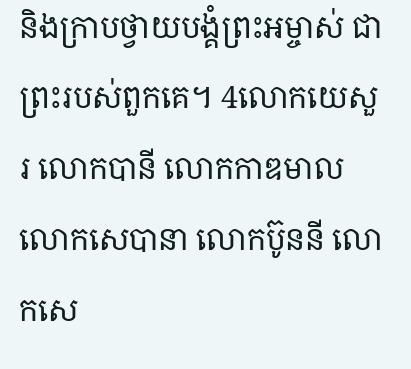និងក្រាបថ្វាយបង្គំព្រះអម្ចាស់ ជាព្រះរបស់ពួកគេ។ 4លោកយេសួរ លោកបានី លោកកាឌមាល លោកសេបានា លោកប៊ូននី លោកសេ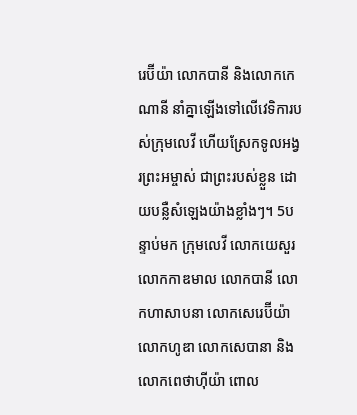រេប៊ីយ៉ា លោកបានី និងលោកកេណានី នាំគ្នាឡើងទៅលើវេទិការបស់ក្រុមលេវី ហើយស្រែកទូលអង្វរព្រះអម្ចាស់ ជាព្រះរបស់ខ្លួន ដោយបន្លឺសំឡេងយ៉ាងខ្លាំងៗ។ 5បន្ទាប់មក ក្រុមលេវី លោកយេសួរ លោកកាឌមាល លោកបានី លោកហាសាបនា លោកសេរេប៊ីយ៉ា លោកហូឌា លោកសេបានា និងលោកពេថាហ៊ីយ៉ា ពោល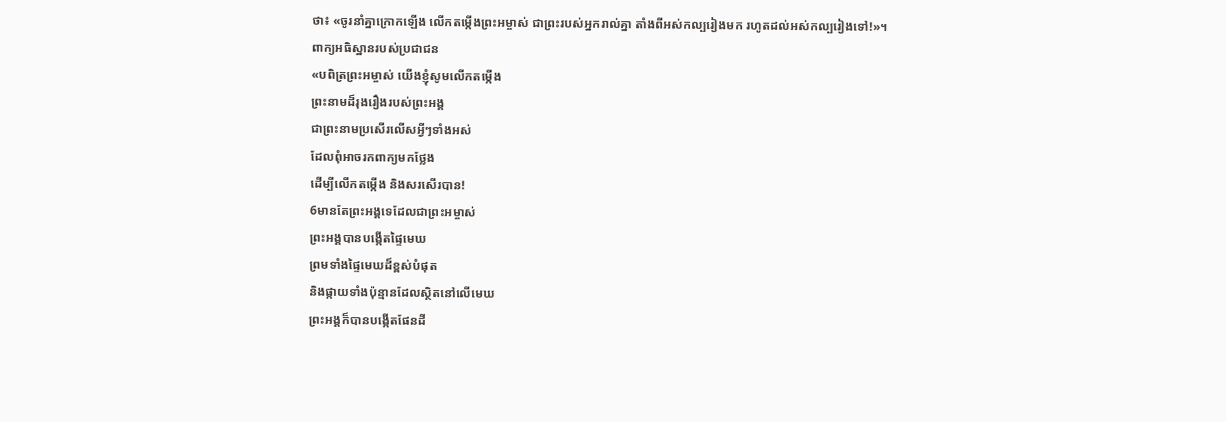ថា៖ «ចូរនាំគ្នាក្រោកឡើង លើកតម្កើងព្រះអម្ចាស់ ជាព្រះរបស់អ្នករាល់គ្នា តាំងពីអស់កល្បរៀងមក រហូតដល់អស់កល្បរៀងទៅ!»។
ពាក្យអធិស្ឋានរបស់ប្រជាជន
«បពិត្រព្រះអម្ចាស់ យើងខ្ញុំសូមលើកតម្កើង
ព្រះនាមដ៏រុងរឿងរបស់ព្រះអង្គ
ជាព្រះនាមប្រសើរលើសអ្វីៗទាំងអស់
ដែលពុំអាចរកពាក្យមកថ្លែង
ដើម្បីលើកតម្កើង និងសរសើរបាន!
6មានតែព្រះអង្គទេដែលជាព្រះអម្ចាស់
ព្រះអង្គបានបង្កើតផ្ទៃមេឃ
ព្រមទាំងផ្ទៃមេឃដ៏ខ្ពស់បំផុត
និងផ្កាយទាំងប៉ុន្មានដែលស្ថិតនៅលើមេឃ
ព្រះអង្គក៏បានបង្កើតផែនដី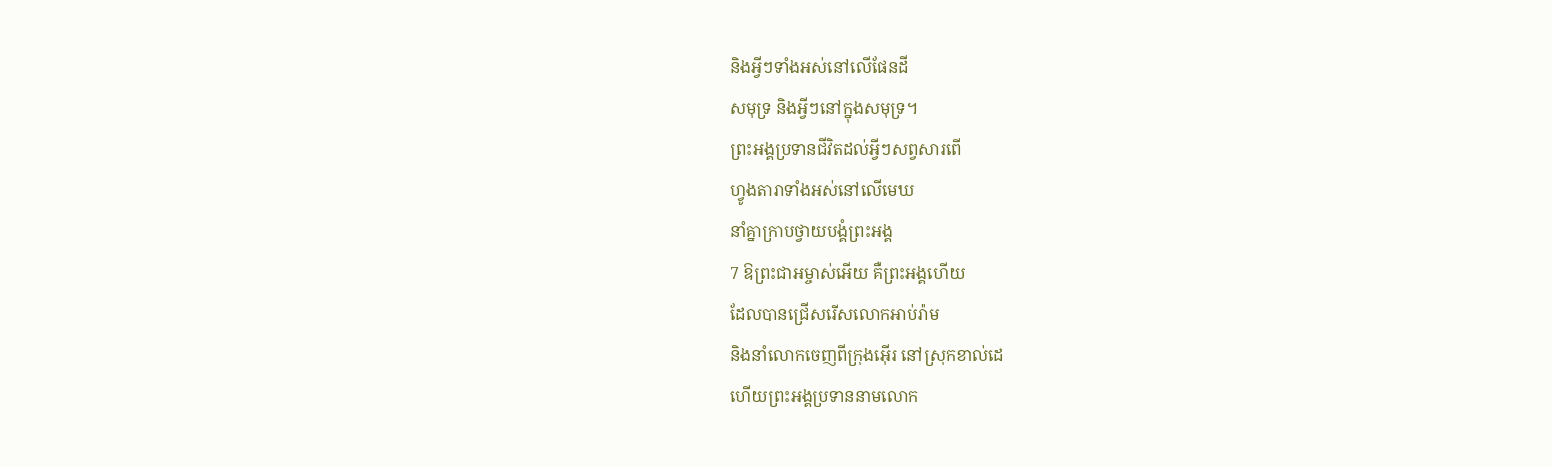និងអ្វីៗទាំងអស់នៅលើផែនដី
សមុទ្រ និងអ្វីៗនៅក្នុងសមុទ្រ។
ព្រះអង្គប្រទានជីវិតដល់អ្វីៗសព្វសារពើ
ហ្វូងតារាទាំងអស់នៅលើមេឃ
នាំគ្នាក្រាបថ្វាយបង្គំព្រះអង្គ
7 ឱព្រះជាអម្ចាស់អើយ គឺព្រះអង្គហើយ
ដែលបានជ្រើសរើសលោកអាប់រ៉ាម
និងនាំលោកចេញពីក្រុងអ៊ើរ នៅស្រុកខាល់ដេ
ហើយព្រះអង្គប្រទាននាមលោក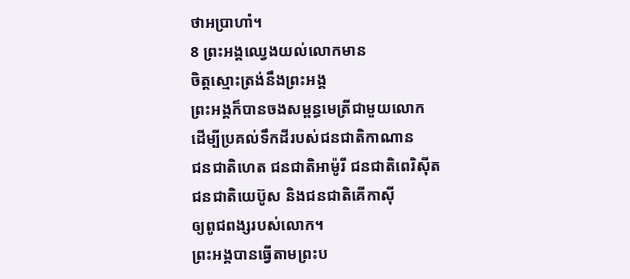ថាអប្រាហាំ។
8 ព្រះអង្គឈ្វេងយល់លោកមាន
ចិត្តស្មោះត្រង់នឹងព្រះអង្គ
ព្រះអង្គក៏បានចងសម្ពន្ធមេត្រីជាមួយលោក
ដើម្បីប្រគល់ទឹកដីរបស់ជនជាតិកាណាន
ជនជាតិហេត ជនជាតិអាម៉ូរី ជនជាតិពេរិស៊ីត
ជនជាតិយេប៊ូស និងជនជាតិគើកាស៊ី
ឲ្យពូជពង្សរបស់លោក។
ព្រះអង្គបានធ្វើតាមព្រះប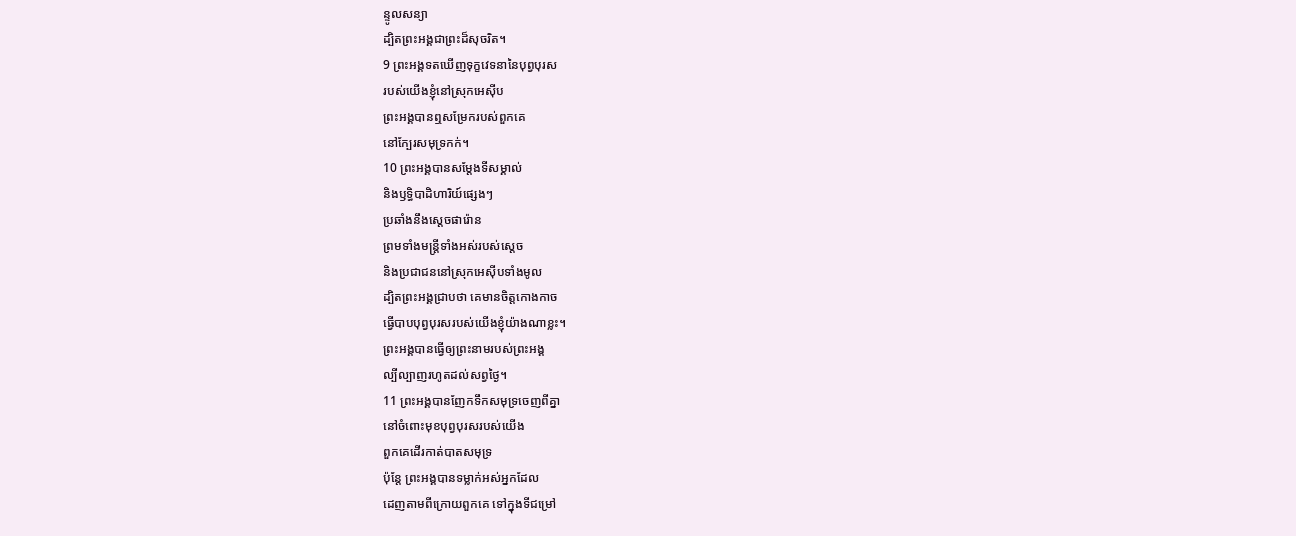ន្ទូលសន្យា
ដ្បិតព្រះអង្គជាព្រះដ៏សុចរិត។
9 ព្រះអង្គទតឃើញទុក្ខវេទនានៃបុព្វបុរស
របស់យើងខ្ញុំនៅស្រុកអេស៊ីប
ព្រះអង្គបានឮសម្រែករបស់ពួកគេ
នៅក្បែរសមុទ្រកក់។
10 ព្រះអង្គបានសម្តែងទីសម្គាល់
និងឫទ្ធិបាដិហារិយ៍ផ្សេងៗ
ប្រឆាំងនឹងស្ដេចផារ៉ោន
ព្រមទាំងមន្ត្រីទាំងអស់របស់ស្ដេច
និងប្រជាជននៅស្រុកអេស៊ីបទាំងមូល
ដ្បិតព្រះអង្គជ្រាបថា គេមានចិត្តកោងកាច
ធ្វើបាបបុព្វបុរសរបស់យើងខ្ញុំយ៉ាងណាខ្លះ។
ព្រះអង្គបានធ្វើឲ្យព្រះនាមរបស់ព្រះអង្គ
ល្បីល្បាញរហូតដល់សព្វថ្ងៃ។
11 ព្រះអង្គបានញែកទឹកសមុទ្រចេញពីគ្នា
នៅចំពោះមុខបុព្វបុរសរបស់យើង
ពួកគេដើរកាត់បាតសមុទ្រ
ប៉ុន្តែ ព្រះអង្គបានទម្លាក់អស់អ្នកដែល
ដេញតាមពីក្រោយពួកគេ ទៅក្នុងទីជម្រៅ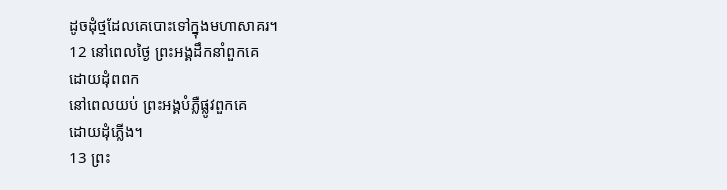ដូចដុំថ្មដែលគេបោះទៅក្នុងមហាសាគរ។
12 នៅពេលថ្ងៃ ព្រះអង្គដឹកនាំពួកគេ
ដោយដុំពពក
នៅពេលយប់ ព្រះអង្គបំភ្លឺផ្លូវពួកគេ
ដោយដុំភ្លើង។
13 ព្រះ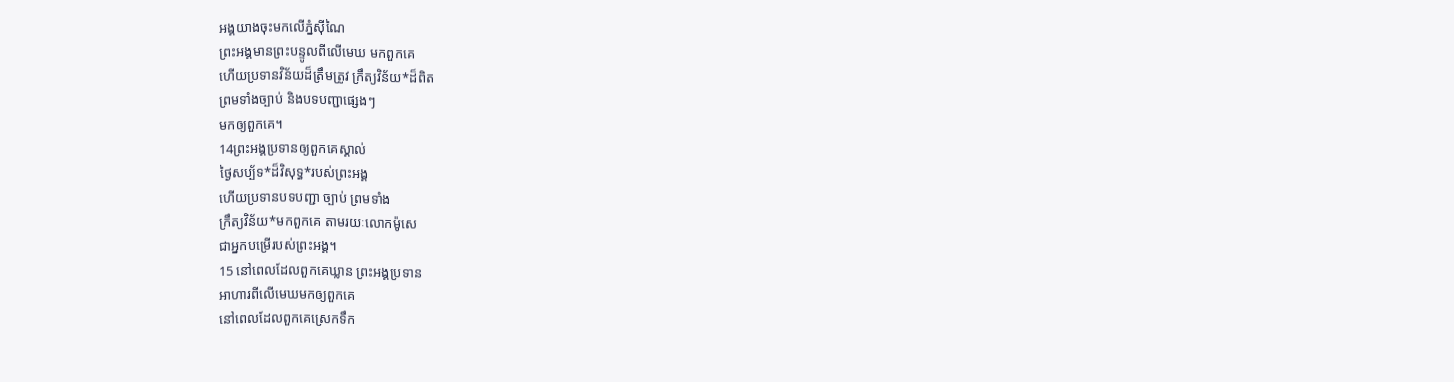អង្គយាងចុះមកលើភ្នំស៊ីណៃ
ព្រះអង្គមានព្រះបន្ទូលពីលើមេឃ មកពួកគេ
ហើយប្រទានវិន័យដ៏ត្រឹមត្រូវ ក្រឹត្យវិន័យ*ដ៏ពិត
ព្រមទាំងច្បាប់ និងបទបញ្ជាផ្សេងៗ
មកឲ្យពួកគេ។
14ព្រះអង្គប្រទានឲ្យពួកគេស្គាល់
ថ្ងៃសប្ប័ទ*ដ៏វិសុទ្ធ*របស់ព្រះអង្គ
ហើយប្រទានបទបញ្ជា ច្បាប់ ព្រមទាំង
ក្រឹត្យវិន័យ*មកពួកគេ តាមរយៈលោកម៉ូសេ
ជាអ្នកបម្រើរបស់ព្រះអង្គ។
15 នៅពេលដែលពួកគេឃ្លាន ព្រះអង្គប្រទាន
អាហារពីលើមេឃមកឲ្យពួកគេ
នៅពេលដែលពួកគេស្រេកទឹក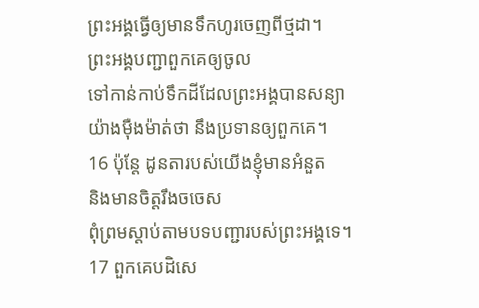ព្រះអង្គធ្វើឲ្យមានទឹកហូរចេញពីថ្មដា។
ព្រះអង្គបញ្ជាពួកគេឲ្យចូល
ទៅកាន់កាប់ទឹកដីដែលព្រះអង្គបានសន្យា
យ៉ាងម៉ឺងម៉ាត់ថា នឹងប្រទានឲ្យពួកគេ។
16 ប៉ុន្តែ ដូនតារបស់យើងខ្ញុំមានអំនួត
និងមានចិត្តរឹងចចេស
ពុំព្រមស្ដាប់តាមបទបញ្ជារបស់ព្រះអង្គទេ។
17 ពួកគេបដិសេ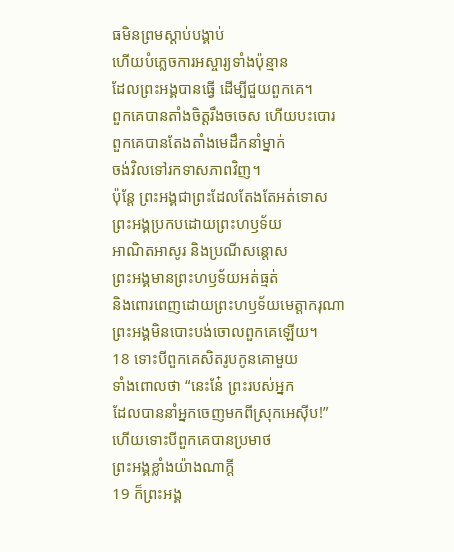ធមិនព្រមស្ដាប់បង្គាប់
ហើយបំភ្លេចការអស្ចារ្យទាំងប៉ុន្មាន
ដែលព្រះអង្គបានធ្វើ ដើម្បីជួយពួកគេ។
ពួកគេបានតាំងចិត្តរឹងចចេស ហើយបះបោរ
ពួកគេបានតែងតាំងមេដឹកនាំម្នាក់
ចង់វិលទៅរកទាសភាពវិញ។
ប៉ុន្តែ ព្រះអង្គជាព្រះដែលតែងតែអត់ទោស
ព្រះអង្គប្រកបដោយព្រះហឫទ័យ
អាណិតអាសូរ និងប្រណីសន្ដោស
ព្រះអង្គមានព្រះហឫទ័យអត់ធ្មត់
និងពោរពេញដោយព្រះហឫទ័យមេត្តាករុណា
ព្រះអង្គមិនបោះបង់ចោលពួកគេឡើយ។
18 ទោះបីពួកគេសិតរូបកូនគោមួយ
ទាំងពោលថា “នេះនែ៎ ព្រះរបស់អ្នក
ដែលបាននាំអ្នកចេញមកពីស្រុកអេស៊ីប!”
ហើយទោះបីពួកគេបានប្រមាថ
ព្រះអង្គខ្លាំងយ៉ាងណាក្ដី
19 ក៏ព្រះអង្គ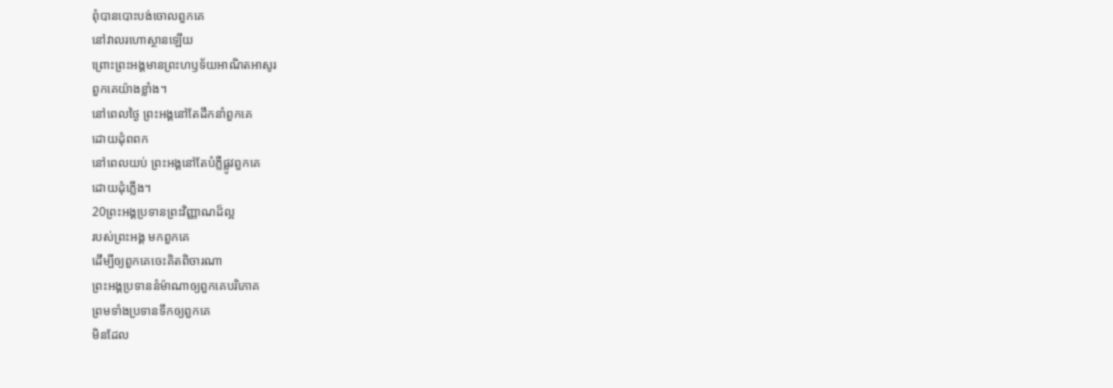ពុំបានបោះបង់ចោលពួកគេ
នៅវាលរហោស្ថានឡើយ
ព្រោះព្រះអង្គមានព្រះហឫទ័យអាណិតអាសូរ
ពួកគេយ៉ាងខ្លាំង។
នៅពេលថ្ងៃ ព្រះអង្គនៅតែដឹកនាំពួកគេ
ដោយដុំពពក
នៅពេលយប់ ព្រះអង្គនៅតែបំភ្លឺផ្លូវពួកគេ
ដោយដុំភ្លើង។
20ព្រះអង្គប្រទានព្រះវិញ្ញាណដ៏ល្អ
របស់ព្រះអង្គ មកពួកគេ
ដើម្បីឲ្យពួកគេចេះគិតពិចារណា
ព្រះអង្គប្រទាននំម៉ាណាឲ្យពួកគេបរិភោគ
ព្រមទាំងប្រទានទឹកឲ្យពួកគេ
មិនដែល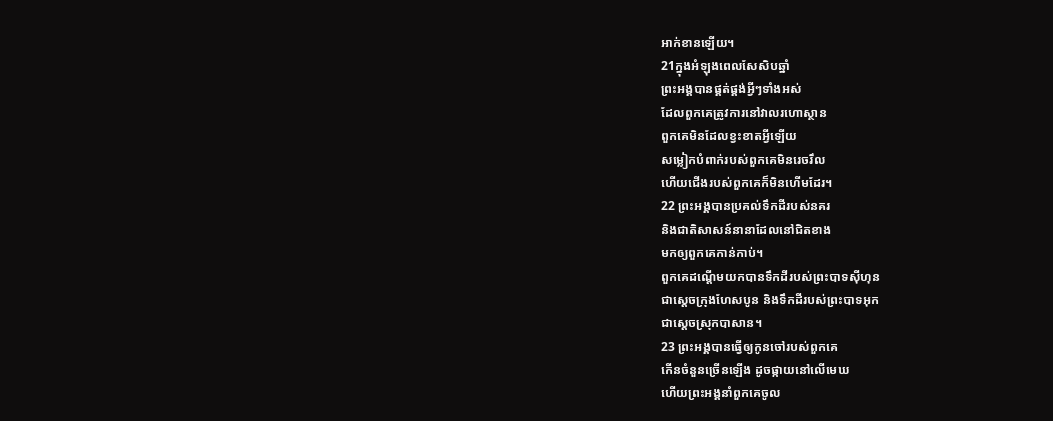អាក់ខានឡើយ។
21ក្នុងអំឡុងពេលសែសិបឆ្នាំ
ព្រះអង្គបានផ្គត់ផ្គង់អ្វីៗទាំងអស់
ដែលពួកគេត្រូវការនៅវាលរហោស្ថាន
ពួកគេមិនដែលខ្វះខាតអ្វីឡើយ
សម្លៀកបំពាក់របស់ពួកគេមិនរេចរឹល
ហើយជើងរបស់ពួកគេក៏មិនហើមដែរ។
22 ព្រះអង្គបានប្រគល់ទឹកដីរបស់នគរ
និងជាតិសាសន៍នានាដែលនៅជិតខាង
មកឲ្យពួកគេកាន់កាប់។
ពួកគេដណ្ដើមយកបានទឹកដីរបស់ព្រះបាទស៊ីហុន
ជាស្ដេចក្រុងហែសបូន និងទឹកដីរបស់ព្រះបាទអុក
ជាស្ដេចស្រុកបាសាន។
23 ព្រះអង្គបានធ្វើឲ្យកូនចៅរបស់ពួកគេ
កើនចំនួនច្រើនឡើង ដូចផ្កាយនៅលើមេឃ
ហើយព្រះអង្គនាំពួកគេចូល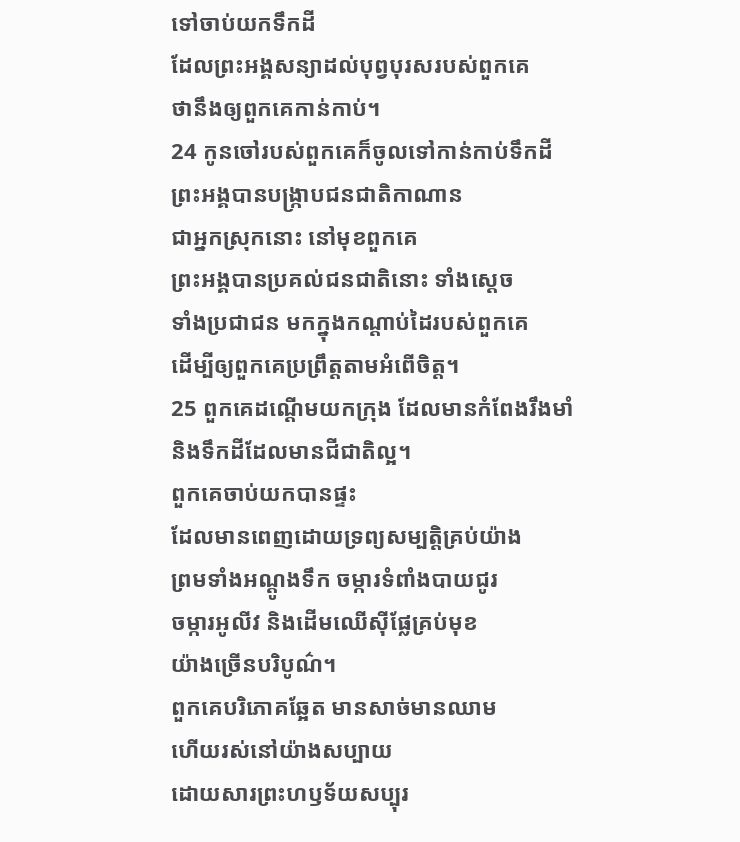ទៅចាប់យកទឹកដី
ដែលព្រះអង្គសន្យាដល់បុព្វបុរសរបស់ពួកគេ
ថានឹងឲ្យពួកគេកាន់កាប់។
24 កូនចៅរបស់ពួកគេក៏ចូលទៅកាន់កាប់ទឹកដី
ព្រះអង្គបានបង្ក្រាបជនជាតិកាណាន
ជាអ្នកស្រុកនោះ នៅមុខពួកគេ
ព្រះអង្គបានប្រគល់ជនជាតិនោះ ទាំងស្ដេច
ទាំងប្រជាជន មកក្នុងកណ្ដាប់ដៃរបស់ពួកគេ
ដើម្បីឲ្យពួកគេប្រព្រឹត្តតាមអំពើចិត្ត។
25 ពួកគេដណ្ដើមយកក្រុង ដែលមានកំពែងរឹងមាំ
និងទឹកដីដែលមានជីជាតិល្អ។
ពួកគេចាប់យកបានផ្ទះ
ដែលមានពេញដោយទ្រព្យសម្បត្តិគ្រប់យ៉ាង
ព្រមទាំងអណ្ដូងទឹក ចម្ការទំពាំងបាយជូរ
ចម្ការអូលីវ និងដើមឈើស៊ីផ្លែគ្រប់មុខ
យ៉ាងច្រើនបរិបូណ៌។
ពួកគេបរិភោគឆ្អែត មានសាច់មានឈាម
ហើយរស់នៅយ៉ាងសប្បាយ
ដោយសារព្រះហឫទ័យសប្បុរ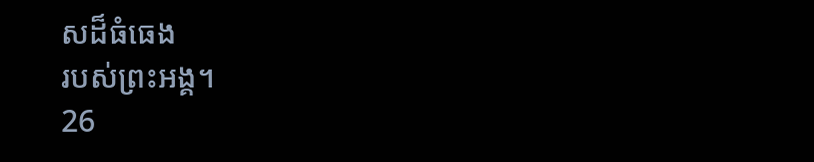សដ៏ធំធេង
របស់ព្រះអង្គ។
26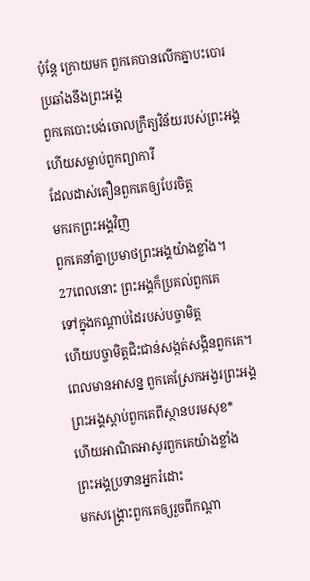ប៉ុន្តែ ក្រោយមក ពួកគេបានលើកគ្នាបះបោរ
ប្រឆាំងនឹងព្រះអង្គ
ពួកគេបោះបង់ចោលក្រឹត្យវិន័យរបស់ព្រះអង្គ
ហើយសម្លាប់ពួកព្យាការី
ដែលដាស់តឿនពួកគេឲ្យបែរចិត្ត
មករកព្រះអង្គវិញ
ពួកគេនាំគ្នាប្រមាថព្រះអង្គយ៉ាងខ្លាំង។
27ពេលនោះ ព្រះអង្គក៏ប្រគល់ពួកគេ
ទៅក្នុងកណ្ដាប់ដៃរបស់បច្ចាមិត្ត
ហើយបច្ចាមិត្តជិះជាន់សង្កត់សង្កិនពួកគេ។
ពេលមានអាសន្ន ពួកគេស្រែកអង្វរព្រះអង្គ
ព្រះអង្គស្ដាប់ពួកគេពីស្ថានបរមសុខ*
ហើយអាណិតអាសូរពួកគេយ៉ាងខ្លាំង
ព្រះអង្គប្រទានអ្នករំដោះ
មកសង្គ្រោះពួកគេឲ្យរួចពីកណ្ដា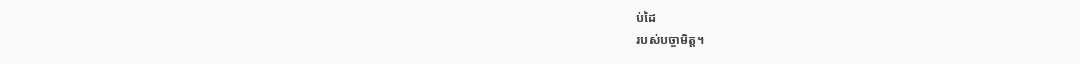ប់ដៃ
របស់បច្ចាមិត្ត។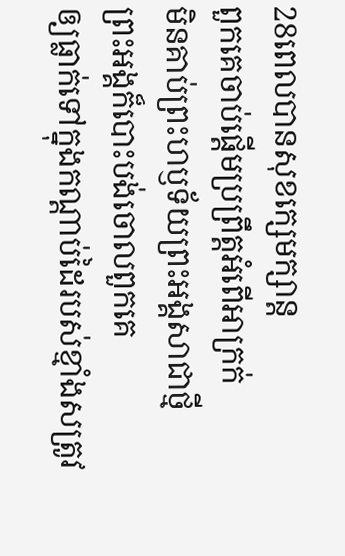28ពេលបានសុខក្សេមក្សាន្ត
ពួកគេចាប់ផ្ដើមប្រព្រឹត្តអំពើអាក្រក់
មិនគាប់ព្រះហឫទ័យព្រះអង្គសាជាថ្មី
ព្រះអង្គក៏បោះបង់ចោលពួកគេ
ឲ្យធ្លាក់ទៅក្នុងកណ្ដាប់ដៃរបស់ខ្មាំងសត្រូវ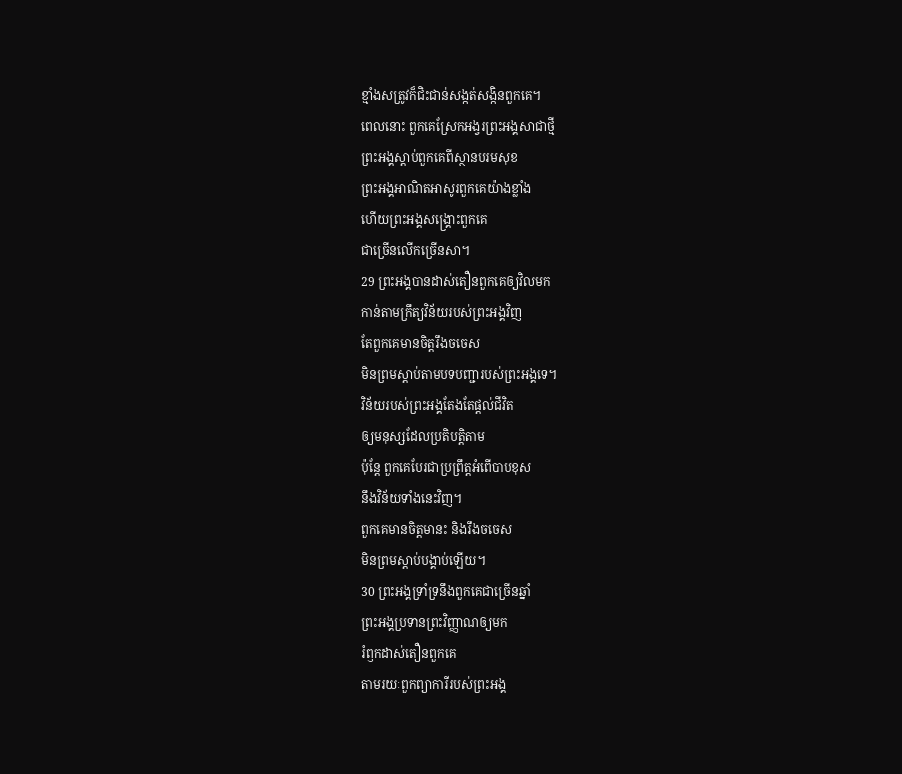ខ្មាំងសត្រូវក៏ជិះជាន់សង្កត់សង្កិនពួកគេ។
ពេលនោះ ពួកគេស្រែកអង្វរព្រះអង្គសាជាថ្មី
ព្រះអង្គស្ដាប់ពួកគេពីស្ថានបរមសុខ
ព្រះអង្គអាណិតអាសូរពួកគេយ៉ាងខ្លាំង
ហើយព្រះអង្គសង្គ្រោះពួកគេ
ជាច្រើនលើកច្រើនសា។
29 ព្រះអង្គបានដាស់តឿនពួកគេឲ្យវិលមក
កាន់តាមក្រឹត្យវិន័យរបស់ព្រះអង្គវិញ
តែពួកគេមានចិត្តរឹងចចេស
មិនព្រមស្ដាប់តាមបទបញ្ជារបស់ព្រះអង្គទេ។
វិន័យរបស់ព្រះអង្គតែងតែផ្ដល់ជីវិត
ឲ្យមនុស្សដែលប្រតិបត្តិតាម
ប៉ុន្តែ ពួកគេបែរជាប្រព្រឹត្តអំពើបាបខុស
នឹងវិន័យទាំងនេះវិញ។
ពួកគេមានចិត្តមានះ និងរឹងចចេស
មិនព្រមស្ដាប់បង្គាប់ឡើយ។
30 ព្រះអង្គទ្រាំទ្រនឹងពួកគេជាច្រើនឆ្នាំ
ព្រះអង្គប្រទានព្រះវិញ្ញាណឲ្យមក
រំឭកដាស់តឿនពួកគេ
តាមរយៈពួកព្យាការីរបស់ព្រះអង្គ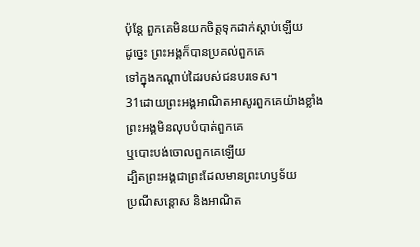ប៉ុន្តែ ពួកគេមិនយកចិត្តទុកដាក់ស្ដាប់ឡើយ
ដូច្នេះ ព្រះអង្គក៏បានប្រគល់ពួកគេ
ទៅក្នុងកណ្ដាប់ដៃរបស់ជនបរទេស។
31ដោយព្រះអង្គអាណិតអាសូរពួកគេយ៉ាងខ្លាំង
ព្រះអង្គមិនលុបបំបាត់ពួកគេ
ឬបោះបង់ចោលពួកគេឡើយ
ដ្បិតព្រះអង្គជាព្រះដែលមានព្រះហឫទ័យ
ប្រណីសន្ដោស និងអាណិត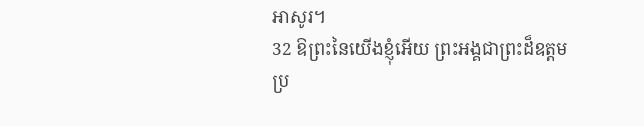អាសូរ។
32 ឱព្រះនៃយើងខ្ញុំអើយ ព្រះអង្គជាព្រះដ៏ឧត្ដម
ប្រ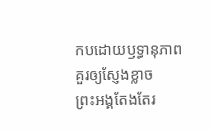កបដោយឫទ្ធានុភាពគួរឲ្យស្ញែងខ្លាច
ព្រះអង្គតែងតែរ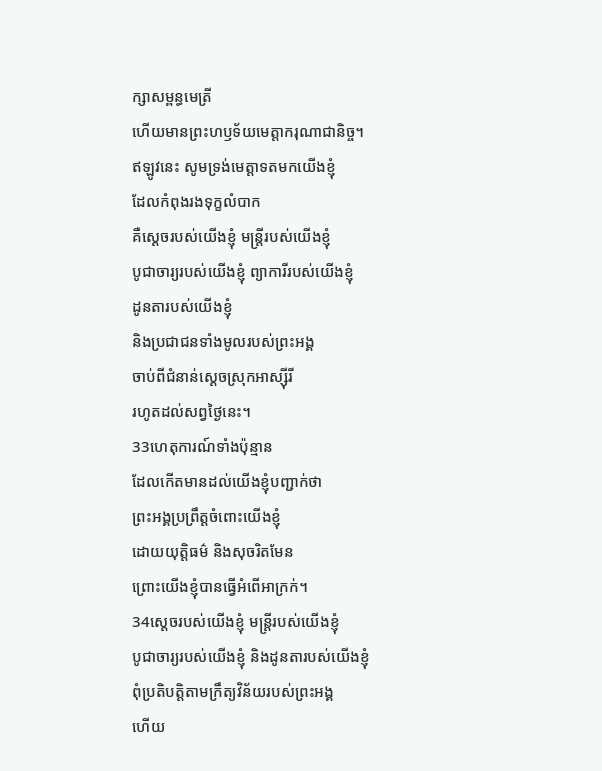ក្សាសម្ពន្ធមេត្រី
ហើយមានព្រះហឫទ័យមេត្តាករុណាជានិច្ច។
ឥឡូវនេះ សូមទ្រង់មេត្តាទតមកយើងខ្ញុំ
ដែលកំពុងរងទុក្ខលំបាក
គឺស្ដេចរបស់យើងខ្ញុំ មន្ត្រីរបស់យើងខ្ញុំ
បូជាចារ្យរបស់យើងខ្ញុំ ព្យាការីរបស់យើងខ្ញុំ
ដូនតារបស់យើងខ្ញុំ
និងប្រជាជនទាំងមូលរបស់ព្រះអង្គ
ចាប់ពីជំនាន់ស្ដេចស្រុកអាស្ស៊ីរី
រហូតដល់សព្វថ្ងៃនេះ។
33ហេតុការណ៍ទាំងប៉ុន្មាន
ដែលកើតមានដល់យើងខ្ញុំបញ្ជាក់ថា
ព្រះអង្គប្រព្រឹត្តចំពោះយើងខ្ញុំ
ដោយយុត្តិធម៌ និងសុចរិតមែន
ព្រោះយើងខ្ញុំបានធ្វើអំពើអាក្រក់។
34ស្ដេចរបស់យើងខ្ញុំ មន្ត្រីរបស់យើងខ្ញុំ
បូជាចារ្យរបស់យើងខ្ញុំ និងដូនតារបស់យើងខ្ញុំ
ពុំប្រតិបត្តិតាមក្រឹត្យវិន័យរបស់ព្រះអង្គ
ហើយ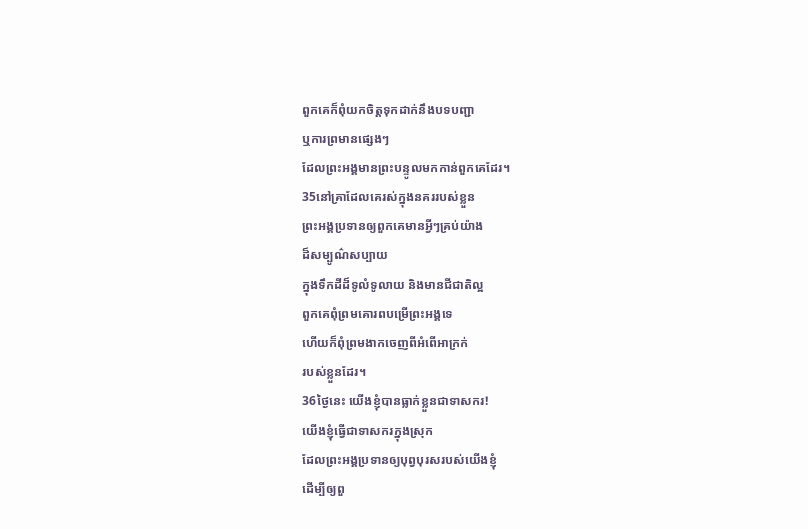ពួកគេក៏ពុំយកចិត្តទុកដាក់នឹងបទបញ្ជា
ឬការព្រមានផ្សេងៗ
ដែលព្រះអង្គមានព្រះបន្ទូលមកកាន់ពួកគេដែរ។
35នៅគ្រាដែលគេរស់ក្នុងនគររបស់ខ្លួន
ព្រះអង្គប្រទានឲ្យពួកគេមានអ្វីៗគ្រប់យ៉ាង
ដ៏សម្បូណ៌សប្បាយ
ក្នុងទឹកដីដ៏ទូលំទូលាយ និងមានជីជាតិល្អ
ពួកគេពុំព្រមគោរពបម្រើព្រះអង្គទេ
ហើយក៏ពុំព្រមងាកចេញពីអំពើអាក្រក់
របស់ខ្លួនដែរ។
36ថ្ងៃនេះ យើងខ្ញុំបានធ្លាក់ខ្លួនជាទាសករ!
យើងខ្ញុំធ្វើជាទាសករក្នុងស្រុក
ដែលព្រះអង្គប្រទានឲ្យបុព្វបុរសរបស់យើងខ្ញុំ
ដើម្បីឲ្យពួ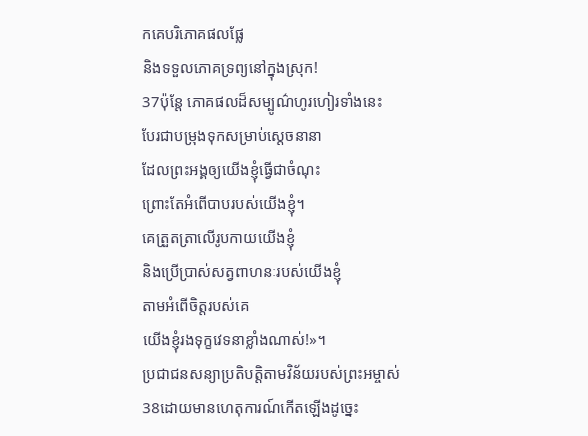កគេបរិភោគផលផ្លែ
និងទទួលភោគទ្រព្យនៅក្នុងស្រុក!
37ប៉ុន្តែ ភោគផលដ៏សម្បូណ៌ហូរហៀរទាំងនេះ
បែរជាបម្រុងទុកសម្រាប់ស្ដេចនានា
ដែលព្រះអង្គឲ្យយើងខ្ញុំធ្វើជាចំណុះ
ព្រោះតែអំពើបាបរបស់យើងខ្ញុំ។
គេត្រួតត្រាលើរូបកាយយើងខ្ញុំ
និងប្រើប្រាស់សត្វពាហនៈរបស់យើងខ្ញុំ
តាមអំពើចិត្តរបស់គេ
យើងខ្ញុំរងទុក្ខវេទនាខ្លាំងណាស់!»។
ប្រជាជនសន្យាប្រតិបត្តិតាមវិន័យរបស់ព្រះអម្ចាស់
38ដោយមានហេតុការណ៍កើតឡើងដូច្នេះ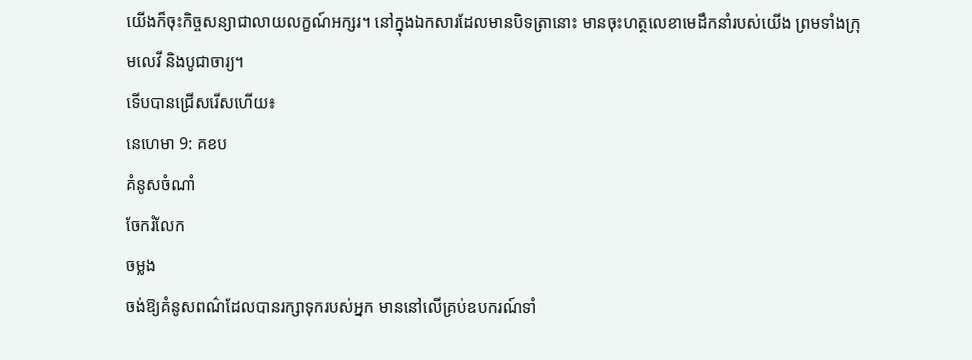យើងក៏ចុះកិច្ចសន្យាជាលាយលក្ខណ៍អក្សរ។ នៅក្នុងឯកសារដែលមានបិទត្រានោះ មានចុះហត្ថលេខាមេដឹកនាំរបស់យើង ព្រមទាំងក្រុមលេវី និងបូជាចារ្យ។
ទើបបានជ្រើសរើសហើយ៖
នេហេមា 9: គខប
គំនូសចំណាំ
ចែករំលែក
ចម្លង
ចង់ឱ្យគំនូសពណ៌ដែលបានរក្សាទុករបស់អ្នក មាននៅលើគ្រប់ឧបករណ៍ទាំ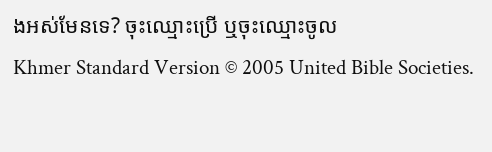ងអស់មែនទេ? ចុះឈ្មោះប្រើ ឬចុះឈ្មោះចូល
Khmer Standard Version © 2005 United Bible Societies.